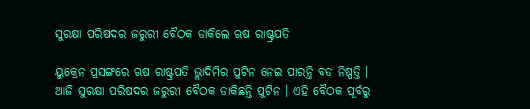ସୁରକ୍ଷା ପରିଷଦର ଜରୁରୀ ବୈଠକ ଡାକିଲେ ଋଷ ରାଷ୍ଟ୍ରପତି

ୟୁକ୍ରେନ ପ୍ରସଙ୍ଗରେ ଋଷ ରାଷ୍ଟ୍ରପତି ଭ୍ଲାଦିମିର ପୁଟିନ ନେଇ ପାରନ୍ତି ବଡ ନିଷ୍ପତ୍ତି । ଆଜି ସୁରକ୍ଷା ପରିଷଦର ଜରୁରୀ ବୈଠକ ଡାକିଛନ୍ତି ପୁଟିନ । ଏହି ବୈଠକ ପୂର୍ବରୁ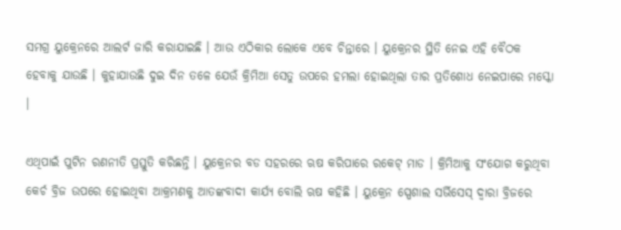ସମଗ୍ର ୟୁକ୍ରେନରେ ଆଲର୍ଟ ଜାରି କରାଯାଇଛି । ଆଉ ଏଠିକାର ଲୋକେ ଏବେ ଚିନ୍ତାରେ । ୟୁକ୍ରେନର ସ୍ଥିତି ନେଇ ଏହି ବୈଠକ ହେବାକୁ ଯାଉଛି । କୁହାଯାଉଛି ଦୁଇ ଦିନ ତଳେ ଯେଉଁ କ୍ରିମିଆ ସେତୁ ଉପରେ ହମଲା ହୋଇଥିଲା ତାର ପ୍ରତିଶୋଧ ନେଇପାରେ ମସ୍କୋ ।

ଏଥିପାଇଁ ପୁଟିନ ରଣନୀତି ପ୍ରସ୍ତୁତି କରିଛନ୍ତି । ୟୁକ୍ରେନର ବଡ ସହରରେ ଋଷ କରିପାରେ ରକେଟ୍ ମାଡ । କ୍ରିମିଆକୁ ସଂଯୋଗ କରୁଥିବା କେର୍ଚ ବ୍ରିଜ ଉପରେ ହୋଇଥିବା ଆକ୍ରମଣକୁ ଆତଙ୍କବାଦୀ କାର୍ଯ୍ୟ ବୋଲି ଋଷ କହିଛି । ୟୁକ୍ରେନ ସ୍ପେଶାଲ ସର୍ଭିସେସ୍ ଦ୍ୱାରା ବ୍ରିଜରେ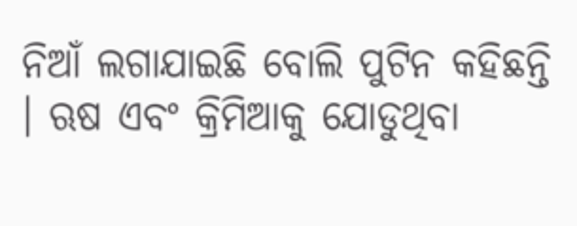ନିଆଁ ଲଗାଯାଇଛି ବୋଲି ପୁଟିନ କହିଛନ୍ତି । ଋଷ ଏବଂ କ୍ରିମିଆକୁ ଯୋଡୁଥିବା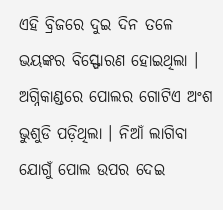ଏହି ବ୍ରିଜରେ ଦୁଇ ଦିନ ତଳେ ଭୟଙ୍କର ବିସ୍ଫୋରଣ ହୋଇଥିଲା । ଅଗ୍ନିକାଣ୍ଡରେ ପୋଲର ଗୋଟିଏ ଅଂଶ ଭୁଶୁଡି ପଡ଼ିଥିଲା । ନିଆଁ ଲାଗିବା ଯୋଗୁଁ ପୋଲ ଉପର ଦେଇ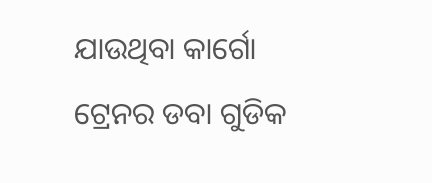ଯାଉଥିବା କାର୍ଗୋ ଟ୍ରେନର ଡବା ଗୁଡିକ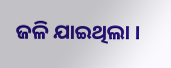ଜଳି ଯାଇଥିଲା ।